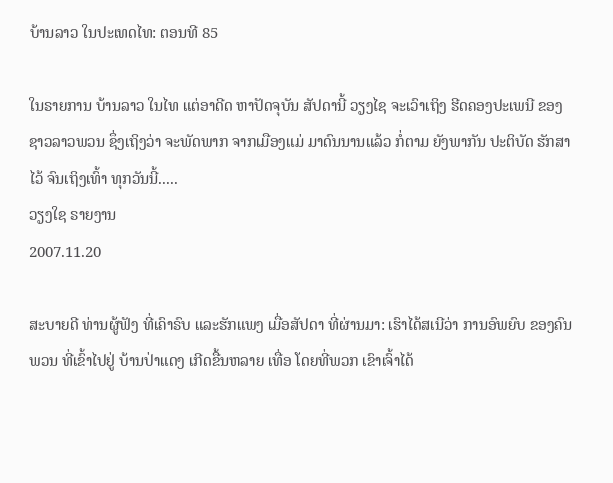ບ້ານລາວ ໃນປະເທດໄທ: ຕອນທີ 85

ໃນຣາຍການ ບ້ານລາວ ໃນໄທ ແຕ່ອາດີດ ຫາປັດຈຸບັນ ສັປດານີ້ ວຽງໄຊ ຈະເວົາເຖິງ ຮີດຄອງປະເພນີ ຂອງ ຊາວລາວພວນ ຊຶ່ງເຖິງວ່າ ຈະພັດພາກ ຈາກເມືອງແມ່ ມາດົນນານແລ້ວ ກໍ່ຕາມ ຍັງພາກັນ ປະຕິບັດ ຮັກສາໄວ້ ຈົນເຖິງເທົ້າ ທຸກວັນນີ້.....
ວຽງໃຊ ຣາຍງານ
2007.11.20

ສະບາຍດີ ທ່ານຜູ້ຟັງ ທີ່ເຄົາຣົບ ແລະຮັກແພງ ເມື່ອສັປດາ ທີ່ຜ່ານມາ: ເຮົາໄດ້ສເນີວ່າ ການອົພຍົບ ຂອງຄົນພວນ ທີ່ເຂົ້າໄປຢູ່ ບ້ານປ່າແດງ ເກີດຂື້ນຫລາຍ ເທື່ອ ໂດຍທີ່ພວກ ເຂົາເຈົ້າໄດ້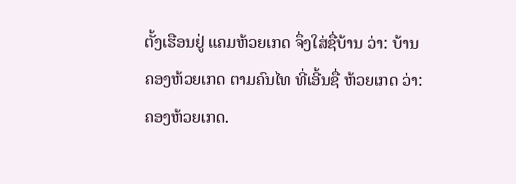ຕັ້ງເຮືອນຢູ່ ແຄມຫ້ວຍເກດ ຈຶ່ງໃສ່ຊື່ບ້ານ ວ່າ: ບ້ານຄອງຫ້ວຍເກດ ຕາມຄົນໄທ ທີ່ເອີ້ນຊື່ ຫ້ວຍເກດ ວ່າ: ຄອງຫ້ວຍເກດ.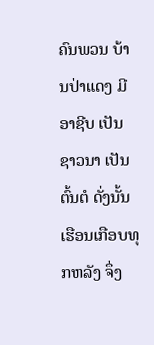ຄົນພວນ ບ້ານປ່າແດງ ມີອາຊີບ ເປັນຊາວນາ ເປັນຕົ້ນຕໍ ດັ່ງນັ້ນ ເຮືອນເກືອບທຸກຫລັງ ຈຶ່ງ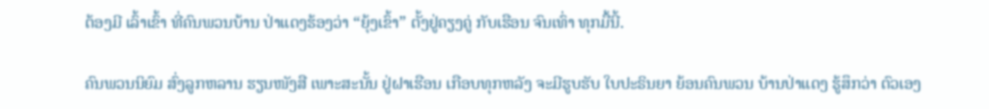ຕ້ອງມີ ເລົ້າເຂົ້າ ທີ່ຄົນພວນບ້ານ ປ່າແດງຮ້ອງວ່າ “ຍຸ້ງເຂົ້າ” ຕັ້ງຢູ່ຄຽງຄູ່ ກັບເຮືອນ ຈົນເທົ່າ ທຸກມື້ນີ້.

ຄົນພວນນິຍົມ ສົ່ງລູກຫລານ ຮຽນໜັງສື ເພາະສະນັ້ນ ຢູ່ຝາເຮືອນ ເກືອບທຸກຫລັງ ຈະມີຮູບຮັບ ໃບປະຣິນຍາ ຍ້ອນຄົນພວນ ບ້ານປ່າແດງ ຮູ້ສຶກວ່າ ຕົວເອງ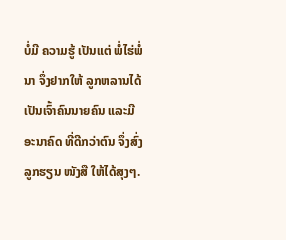ບໍ່ມີ ຄວາມຮູ້ ເປັນແຕ່ ພໍ່ໄຮ່ພໍ່ນາ ຈຶ່ງຢາກໃຫ້ ລູກຫລານໄດ້ ເປັນເຈົ້າຄົນນາຍຄົນ ແລະມີ ອະນາຄົດ ທີ່ດີກວ່າຕົນ ຈຶ່ງສົ່ງລູກຮຽນ ໜັງສື ໃຫ້ໄດ້ສຸງໆ.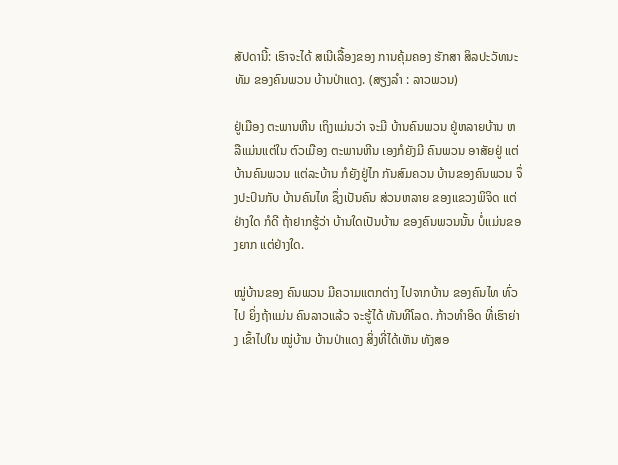ສັປດານີ້: ເຮົາຈະໄດ້ ສເນີເລື້ອງຂອງ ການຄຸ້ມຄອງ ຮັກສາ ສິລປະວັທນະທັມ ຂອງຄົນພວນ ບ້ານປ່າແດງ. (ສຽງລຳ : ລາວພວນ)

ຢູ່ເມືອງ ຕະພານຫີນ ເຖິງແມ່ນວ່າ ຈະມີ ບ້ານຄົນພວນ ຢູ່ຫລາຍບ້ານ ຫລືແມ່ນແຕ່ໃນ ຕົວເມືອງ ຕະພານຫີນ ເອງກໍຍັງມີ ຄົນພວນ ອາສັຍຢູ່ ແຕ່ບ້ານຄົນພວນ ແຕ່ລະບ້ານ ກໍຍັງຢູ່ໄກ ກັນສົມຄວນ ບ້ານຂອງຄົນພວນ ຈຶ່ງປະປົນກັບ ບ້ານຄົນໄທ ຊຶ່ງເປັນຄົນ ສ່ວນຫລາຍ ຂອງແຂວງພິຈິດ ແຕ່ຢ່າງໃດ ກໍດີ ຖ້າຢາກຮູ້ວ່າ ບ້ານໃດເປັນບ້ານ ຂອງຄົນພວນນັ້ນ ບໍ່ແມ່ນຂອງຍາກ ແຕ່ຢ່າງໃດ.

ໝູ່ບ້ານຂອງ ຄົນພວນ ມີຄວາມແຕກຕ່າງ ໄປຈາກບ້ານ ຂອງຄົນໄທ ທົ່ວໄປ ຍິ່ງຖ້າແມ່ນ ຄົນລາວແລ້ວ ຈະຮູ້ໄດ້ ທັນທີໂລດ. ກ້າວທຳອິດ ທີ່ເຮົາຍ່າງ ເຂົ້າໄປໃນ ໝູ່ບ້ານ ບ້ານປ່າແດງ ສິ່ງທີ່ໄດ້ເຫັນ ທັງສອ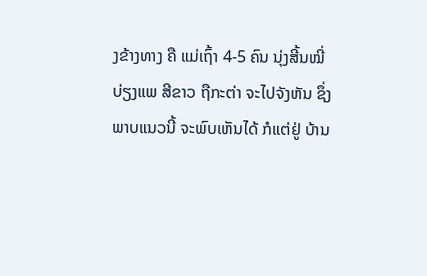ງຂ້າງທາງ ຄື ແມ່ເຖົ້າ 4-5 ຄົນ ນຸ່ງສີ້ນໝີ່ ບ່ຽງແພ ສີຂາວ ຖືກະຕ່າ ຈະໄປຈັງຫັນ ຊຶ່ງພາບແນວນີ້ ຈະພົບເຫັນໄດ້ ກໍແຕ່ຢູ່ ບ້ານ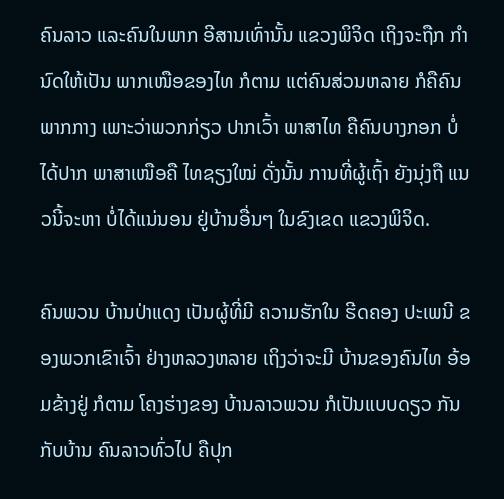ຄົນລາວ ແລະຄົນໃນພາກ ອີສານເທົ່ານັ້ນ ແຂວງພິຈິດ ເຖິງຈະຖືກ ກຳນົດໃຫ້ເປັນ ພາກເໜືອຂອງໄທ ກໍຕາມ ແຕ່ຄົນສ່ວນຫລາຍ ກໍຄືຄົນ ພາກກາງ ເພາະວ່າພວກກ່ຽວ ປາກເວົ້າ ພາສາໄທ ຄືຄົນບາງກອກ ບໍ່ໄດ້ປາກ ພາສາເໜືອຄື ໄທຊຽງໃໝ່ ດັ່ງນັ້ນ ການທີ່ຜູ້ເຖົ້າ ຍັງນຸ່ງຖື ແນວນີ້ຈະຫາ ບໍ່ໄດ້ແນ່ນອນ ຢູ່ບ້ານອື່ນໆ ໃນຂົງເຂດ ແຂວງພິຈິດ.

ຄົນພວນ ບ້ານປ່າແດງ ເປັນຜູ້ທີ່ມີ ຄວາມຮັກໃນ ຮີດຄອງ ປະເພນີ ຂອງພວກເຂົາເຈົ້າ ຢ່າງຫລວງຫລາຍ ເຖິງວ່າຈະມີ ບ້ານຂອງຄົນໄທ ອ້ອມຂ້າງຢູ່ ກໍຕາມ ໂຄງຮ່າງຂອງ ບ້ານລາວພວນ ກໍເປັນແບບດຽວ ກັນກັບບ້ານ ຄົນລາວທົ່ວໄປ ຄືປຸກ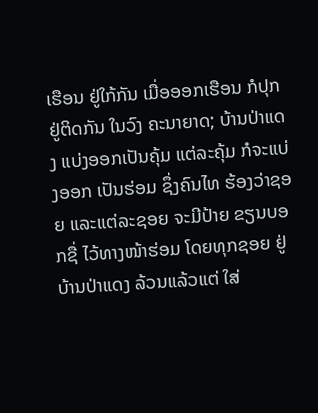ເຮືອນ ຢູ່ໃກ້ກັນ ເມື່ອອອກເຮືອນ ກໍປຸກຢູ່ຕິດກັນ ໃນວົງ ຄະນາຍາດ; ບ້ານປ່າແດງ ແບ່ງອອກເປັນຄຸ້ມ ແຕ່ລະຄຸ້ມ ກໍຈະແບ່ງອອກ ເປັນຮ່ອມ ຊຶ່ງຄົນໄທ ຮ້ອງວ່າຊອຍ ແລະແຕ່ລະຊອຍ ຈະມີປ້າຍ ຂຽນບອກຊື່ ໄວ້ທາງໜ້າຮ່ອມ ໂດຍທຸກຊອຍ ຢູ່ບ້ານປ່າແດງ ລ້ວນແລ້ວແຕ່ ໃສ່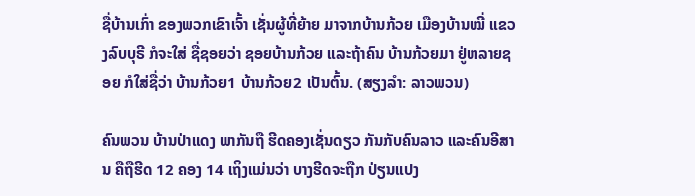ຊື່ບ້ານເກົ່າ ຂອງພວກເຂົາເຈົ້າ ເຊັ່ນຜູ້ທີ່ຍ້າຍ ມາຈາກບ້ານກ້ວຍ ເມືອງບ້ານໝີ່ ແຂວງລົບບຸຣີ ກໍຈະໃສ່ ຊື່ຊອຍວ່າ ຊອຍບ້ານກ້ວຍ ແລະຖ້າຄົນ ບ້ານກ້ວຍມາ ຢູ່ຫລາຍຊອຍ ກໍໃສ່ຊື່ວ່າ ບ້ານກ້ວຍ1 ບ້ານກ້ວຍ2 ເປັນຕົ້ນ. (ສຽງລຳ: ລາວພວນ)

ຄົນພວນ ບ້ານປ່າແດງ ພາກັນຖື ຮີດຄອງເຊັ່ນດຽວ ກັນກັບຄົນລາວ ແລະຄົນອີສານ ຄືຖືຮີດ 12 ຄອງ 14 ເຖິງແມ່ນວ່າ ບາງຮີດຈະຖືກ ປ່ຽນແປງ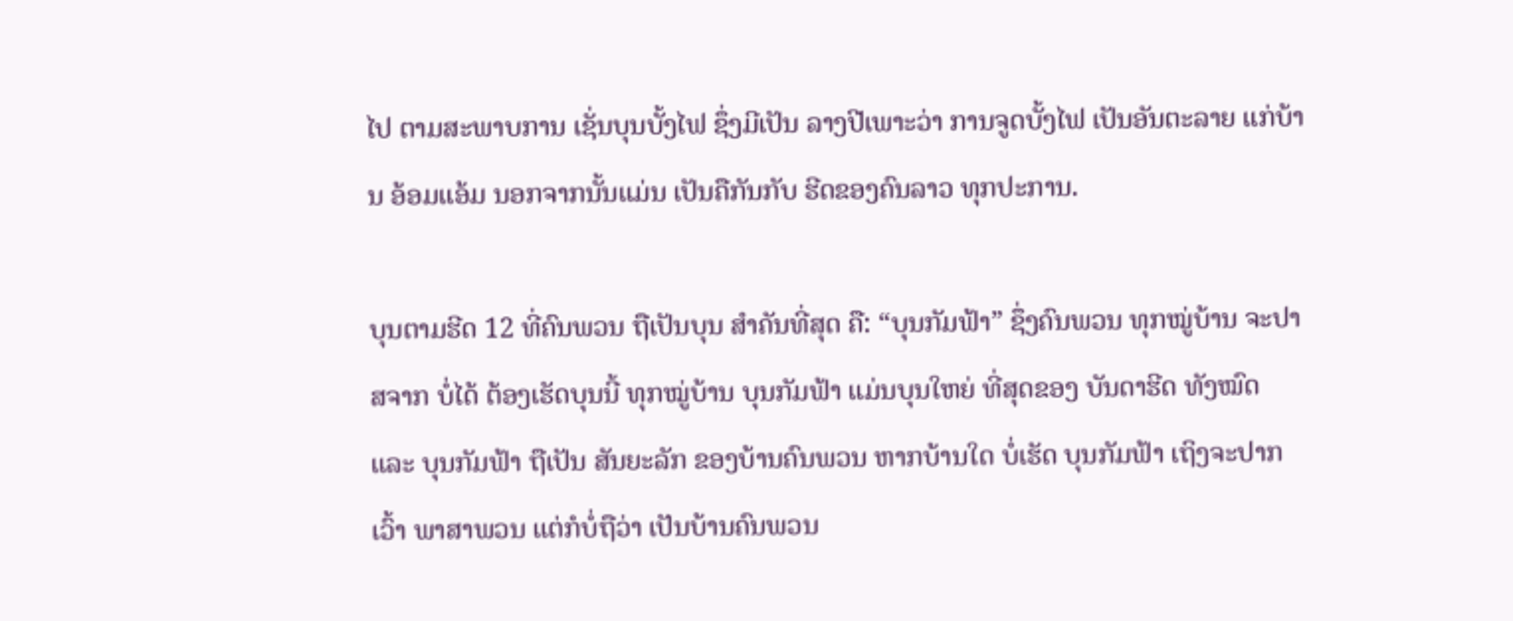ໄປ ຕາມສະພາບການ ເຊັ່ນບຸນບັ້ງໄຟ ຊຶ່ງມີເປັນ ລາງປີເພາະວ່າ ການຈູດບັ້ງໄຟ ເປັນອັນຕະລາຍ ແກ່ບ້ານ ອ້ອມແອ້ມ ນອກຈາກນັ້ນແມ່ນ ເປັນຄືກັນກັບ ຮີດຂອງຄົນລາວ ທຸກປະການ.

ບຸນຕາມຮີດ 12 ທີ່ຄົນພວນ ຖືເປັນບຸນ ສຳຄັນທີ່ສຸດ ຄື: “ບຸນກັມຟ້າ” ຊຶ່ງຄົນພວນ ທຸກໝູ່ບ້ານ ຈະປາສຈາກ ບໍ່ໄດ້ ຕ້ອງເຮັດບຸນນີ້ ທຸກໝູ່ບ້ານ ບຸນກັມຟ້າ ແມ່ນບຸນໃຫຍ່ ທີ່ສຸດຂອງ ບັນດາຮີດ ທັງໝົດ ແລະ ບຸນກັມຟ້າ ຖືເປັນ ສັນຍະລັກ ຂອງບ້ານຄົນພວນ ຫາກບ້ານໃດ ບໍ່ເຮັດ ບຸນກັມຟ້າ ເຖິງຈະປາກເວົ້າ ພາສາພວນ ແຕ່ກໍບໍ່ຖືວ່າ ເປັນບ້ານຄົນພວນ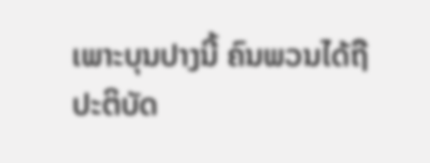ເພາະບຸນປາງນີ້ ຄົນພວນໄດ້ຖື ປະຕິບັດ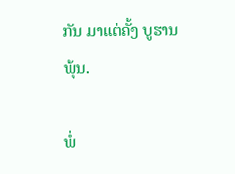ກັນ ມາແຕ່ຄັ້ງ ບູຮານພຸ້ນ.

ພໍ່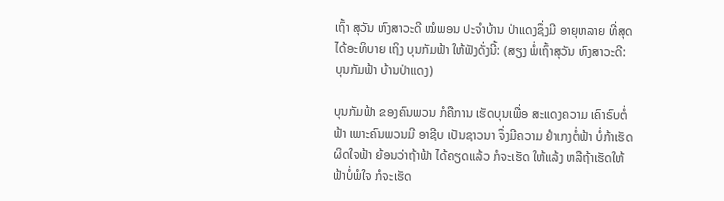ເຖົ້າ ສຸວັນ ຫົງສາວະດີ ໝໍພອນ ປະຈຳບ້ານ ປ່າແດງຊຶ່ງມີ ອາຍຸຫລາຍ ທີ່ສຸດ ໄດ້ອະທິບາຍ ເຖິງ ບຸນກັມຟ້າ ໃຫ້ຟັງດັ່ງນີ້: (ສຽງ ພໍ່ເຖົ້າສຸວັນ ຫົງສາວະດີ: ບຸນກັມຟ້າ ບ້ານປ່າແດງ)

ບຸນກັມຟ້າ ຂອງຄົນພວນ ກໍຄືການ ເຮັດບຸນເພື່ອ ສະແດງຄວາມ ເຄົາຣົບຕໍ່ຟ້າ ເພາະຄົນພວນມີ ອາຊີບ ເປັນຊາວນາ ຈຶ່ງມີຄວາມ ຢຳເກງຕໍ່ຟ້າ ບໍ່ກ້າເຮັດ ຜິດໃຈຟ້າ ຍ້ອນວ່າຖ້າຟ້າ ໄດ້ຄຽດແລ້ວ ກໍຈະເຮັດ ໃຫ້ແລ້ງ ຫລືຖ້າເຮັດໃຫ້ ຟ້າບໍ່ພໍໃຈ ກໍຈະເຮັດ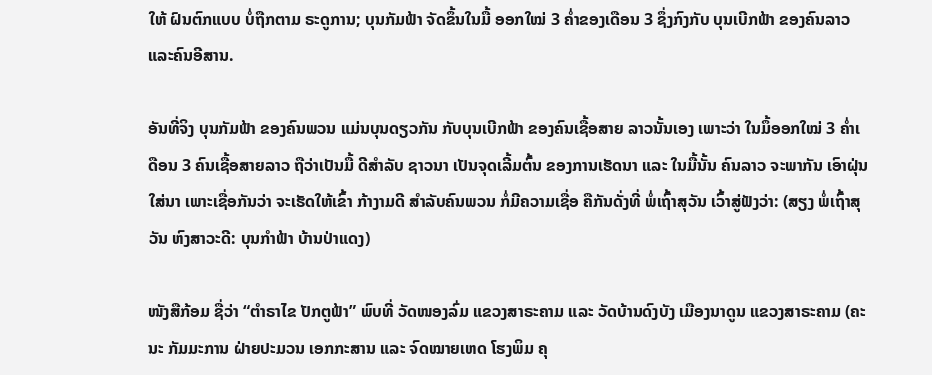ໃຫ້ ຝົນຕົກແບບ ບໍ່ຖືກຕາມ ຣະດູການ; ບຸນກັມຟ້າ ຈັດຂຶ້ນໃນມື້ ອອກໃໝ່ 3 ຄ່ຳຂອງເດືອນ 3 ຊຶ່ງກົງກັບ ບຸນເບີກຟ້າ ຂອງຄົນລາວ ແລະຄົນອີສານ.

ອັນທີ່ຈິງ ບຸນກັມຟ້າ ຂອງຄົນພວນ ແມ່ນບຸນດຽວກັນ ກັບບຸນເບີກຟ້າ ຂອງຄົນເຊື້ອສາຍ ລາວນັ້ນເອງ ເພາະວ່າ ໃນມຶ້ອອກໃໝ່ 3 ຄ່ຳເ ດືອນ 3 ຄົນເຊື້ອສາຍລາວ ຖືວ່າເປັນມື້ ດີສຳລັບ ຊາວນາ ເປັນຈຸດເລີ້ມຕົ້ນ ຂອງການເຮັດນາ ແລະ ໃນມື້ນັ້ນ ຄົນລາວ ຈະພາກັນ ເອົາຝຸ່ນໃສ່ນາ ເພາະເຊື່ອກັນວ່າ ຈະເຮັດໃຫ້ເຂົ້າ ກ້າງາມດີ ສຳລັບຄົນພວນ ກໍ່ມີຄວາມເຊື່ອ ຄືກັນດັ່ງທີ່ ພໍ່ເຖົ້າສຸວັນ ເວົ້າສູ່ຟັງວ່າ: (ສຽງ ພໍ່ເຖົ້າສຸວັນ ຫົງສາວະດີ: ບຸນກຳຟ້າ ບ້ານປ່າແດງ)

ໜັງສືກ້ອມ ຊື່ວ່າ “ຕຳຣາໄຂ ປັກຕູຟ້າ” ພົບທີ່ ວັດໜອງລົ່ມ ແຂວງສາຣະຄາມ ແລະ ວັດບ້ານດົງບັງ ເມືອງນາດູນ ແຂວງສາຣະຄາມ (ຄະນະ ກັມມະການ ຝ່າຍປະມວນ ເອກກະສານ ແລະ ຈົດໝາຍເຫດ ໂຮງພິມ ຄຸ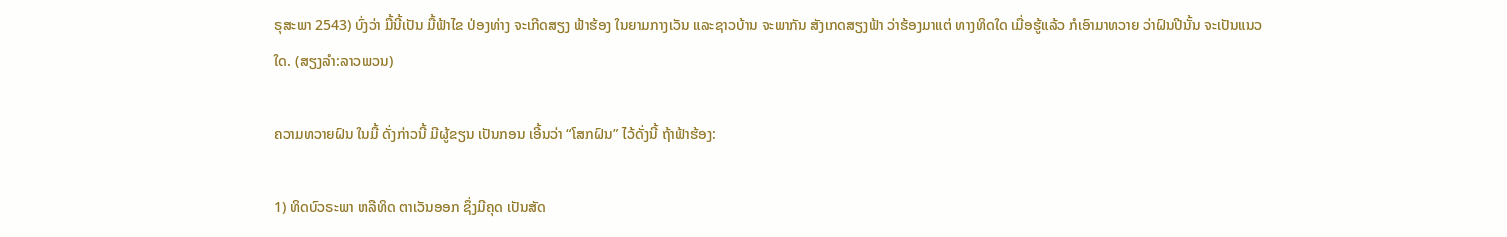ຣຸສະພາ 2543) ບົ່ງວ່າ ມື້ນີ້ເປັນ ມື້ຟ້າໄຂ ປ່ອງທ່າງ ຈະເກີດສຽງ ຟ້າຮ້ອງ ໃນຍາມກາງເວັນ ແລະຊາວບ້ານ ຈະພາກັນ ສັງເກດສຽງຟ້າ ວ່າຮ້ອງມາແຕ່ ທາງທິດໃດ ເມື່ອຮູ້ແລ້ວ ກໍເອົາມາທວາຍ ວ່າຝົນປີນັ້ນ ຈະເປັນແນວໃດ. (ສຽງລຳ:ລາວພວນ)

ຄວາມທວາຍຝົນ ໃນມື້ ດັ່ງກ່າວນີ້ ມີຜູ້ຂຽນ ເປັນກອນ ເອີ້ນວ່າ “ໂສກຝົນ” ໄວ້ດັ່ງນີ້ ຖ້າຟ້າຮ້ອງ:

1) ທິດບົວຣະພາ ຫລືທິດ ຕາເວັນອອກ ຊຶ່ງມີຄຸດ ເປັນສັດ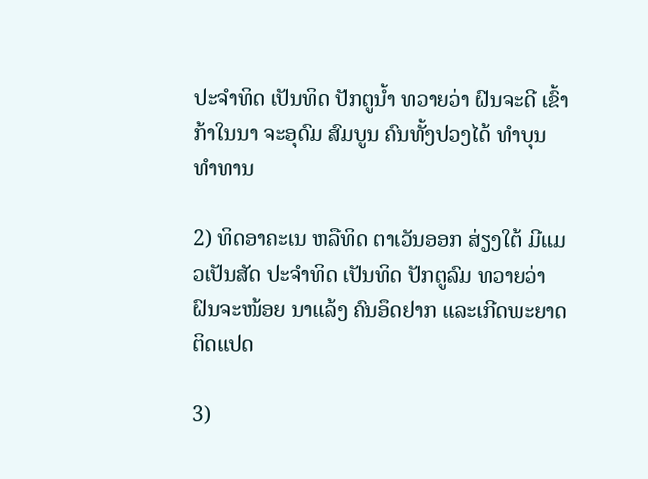ປະຈຳທິດ ເປັນທິດ ປັກຕູນ້ຳ ທວາຍວ່າ ຝົນຈະດີ ເຂົ້າກ້າໃນນາ ຈະອຸດົມ ສົມບູນ ຄົນທັ້ງປວງໄດ້ ທຳບຸນທຳທານ

2) ທິດອາຄະເນ ຫລືທິດ ຕາເວັນອອກ ສ່ຽງໃຕ້ ມີແມວເປັນສັດ ປະຈຳທິດ ເປັນທິດ ປັກຕູລົມ ທວາຍວ່າ ຝົນຈະໜ້ອຍ ນາແລ້ງ ຄົນອຶດຢາກ ແລະເກີດພະຍາດ ຕິດແປດ

3)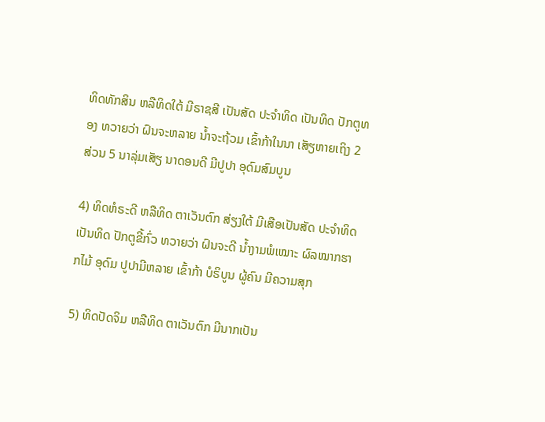ທິດທັກສິນ ຫລືທິດໃຕ້ ມີຣາຊສີ ເປັນສັດ ປະຈຳທິດ ເປັນທິດ ປັກຕູທອງ ທວາຍວ່າ ຝົນຈະຫລາຍ ນ້ຳຈະຖ້ວມ ເຂົ້າກ້າໃນນາ ເສັຽຫາຍເຖິງ 2 ສ່ວນ 5 ນາລຸ່ມເສັຽ ນາດອນດີ ມີປູປາ ອຸດົມສົມບູນ

4) ທິດຫໍຣະດີ ຫລືທິດ ຕາເວັນຕົກ ສ່ຽງໃຕ້ ມີເສືອເປັນສັດ ປະຈຳທິດ ເປັນທິດ ປັກຕູຂີ້ກົ່ວ ທວາຍວ່າ ຝົນຈະດີ ນ້ຳງາມພໍເໝາະ ຜົລໝາກຮາກໄມ້ ອຸດົມ ປູປາມີຫລາຍ ເຂົ້າກ້າ ບໍຣິບູນ ຜູ້ຄົນ ມີຄວາມສຸກ

5) ທິດປັດຈິມ ຫລືທິດ ຕາເວັນຕົກ ມີນາກເປັນ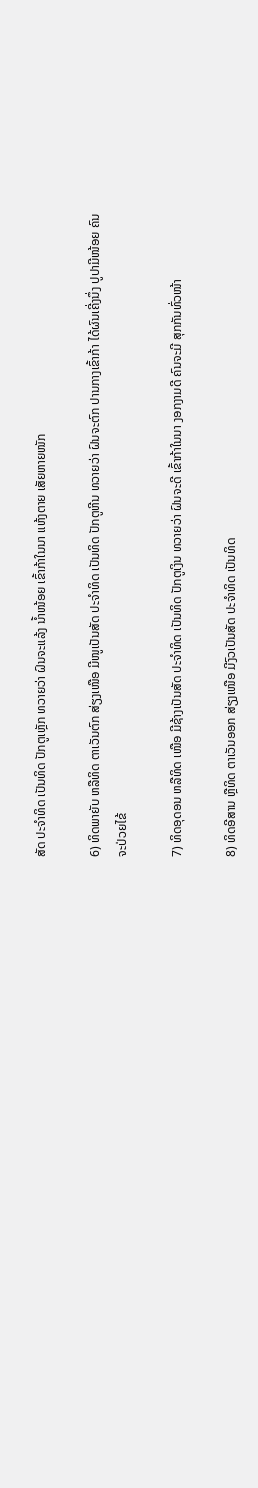ສັດ ປະຈຳທິດ ເປັນທິດ ປັກຕູເຫຼັກ ທວາຍວ່າ ຝົນຈະແລ້ງ ນ້ຳໜ້ອຍ ເຂົ້າກ້າໃນນາ ແຫ້ງຕາຍ ເສັຍຫາຍໜັກ

6) ທິດພາຍັບ ຫລືທິດ ຕາເວັນຕົກ ສ່ຽງເໜືອ ມີໜູເປັນສັດ ປະຈຳທິດ ເປັນທິດ ປັກຕູຫີນ ທວາຍວ່າ ຝົນຈະຕົກ ປານກາງເຂົ້າກ້າ ໄດ້ຜົນເຄີ່ງນຶ່ງ ປູປາມີໜ້ອຍ ຄົນຈະປ່ວຍໄຂ້

7) ທິດອຸດອນ ຫລືທິດ ເໜືອ ມີຊ້າງເປັນສັດ ປະຈຳທິດ ເປັນທິດ ປັກຕູເງິນ ທວາຍວ່າ ຝົນຈະດີ ເຂົ້າກ້າໃນນາ ງອກງາມດີ ຄົນຈະມີ ສຸກກັນທົ່ວໜ້າ

8) ທິດອີສານ ຫຼືທິດ ຕາເວັນອອກ ສ່ຽງເໜືອ ມີງົວເປັນສັດ ປະຈຳທິດ ເປັນທິດ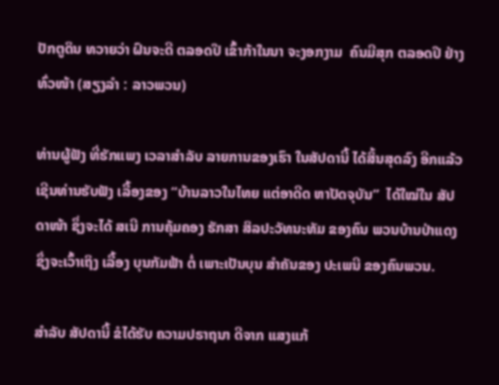ປັກຕູດິນ ທວາຍວ່າ ຝົນຈະດີ ຕລອດປີ ເຂົ້າກ້າໃນນາ ຈະງອກງາມ  ຄົນມີສຸກ ຕລອດປີ ຢ່າງທົ່ວໜ້າ (ສຽງລຳ : ລາວພວນ)

ທ່ານຜູ້ຟັງ ທີ່ຮັກແພງ ເວລາສຳລັບ ລາຍການຂອງເຮົາ ໃນສັປດານີ້ ໄດ້ສິ້ນສຸດລົງ ອີກແລ້ວ ເຊີນທ່ານຮັບຟັງ ເລື້ອງຂອງ “ບ້ານລາວໃນໄທຍ ແຕ່ອາດີດ ຫາປັດຈຸບັນ”  ໄດ້ໃໝ່ໃນ ສັປດາໜ້າ ຊຶ່ງຈະໄດ້ ສເນີ ການຄຸ້ມຄອງ ຮັກສາ ສິລປະວັທນະທັມ ຂອງຄົນ ພວນບ້ານປ່າແດງ ຊຶ່ງຈະເວົ້າເຖິງ ເລື້ອງ ບຸນກັມຟ້າ ຕໍ່ ເພາະເປັນບຸນ ສຳຄັນຂອງ ປະເພນີ ຂອງຄົນພວນ.

ສຳລັບ ສັປດານີ້ ຂໍໄດ້ຮັບ ຄວາມປຣາຖນາ ດີຈາກ ແສງແກ້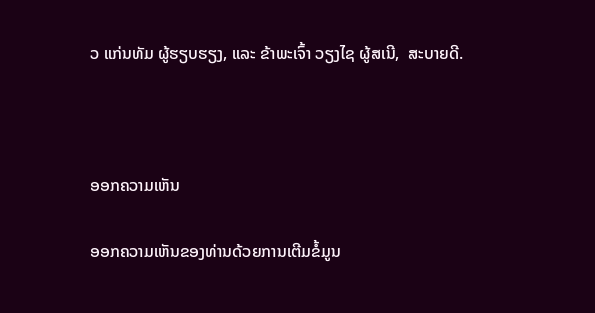ວ ແກ່ນທັມ ຜູ້ຮຽບຮຽງ, ແລະ ຂ້າພະເຈົ້າ ວຽງໄຊ ຜູ້ສເນີ,  ສະບາຍດີ.



ອອກຄວາມເຫັນ

ອອກຄວາມເຫັນຂອງທ່ານດ້ວຍການເຕີມຂໍ້ມູນ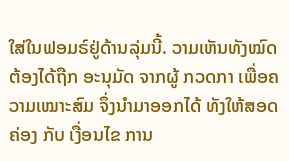ໃສ່ໃນຟອມຣ໌ຢູ່ດ້ານລຸ່ມນີ້. ວາມເຫັນທັງໝົດ ຕ້ອງໄດ້ຖືກ ອະນຸມັດ ຈາກຜູ້ ກວດກາ ເພື່ອຄວາມເໝາະສົມ ຈຶ່ງນໍາມາອອກໄດ້ ທັງໃຫ້ສອດຄ່ອງ ກັບ ເງື່ອນໄຂ ການ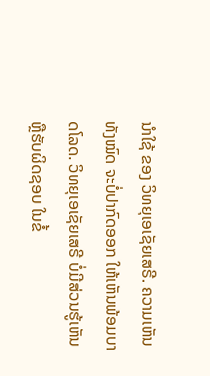ນຳໃຊ້ ຂອງ ວິທຍຸເອເຊັຍເສຣີ. ຄວາມເຫັນທັງໝົດ ຈະບໍ່ປາກົດອອກ ໃຫ້ເຫັນພ້ອມບາດໂລດ. ວິທຍຸເອເຊັຍເສຣີ ບໍ່ມີສ່ວນຮູ້ເຫັນ ຫຼືຮັບຜິດຊອບ ໃນຂໍ້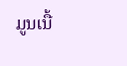ມູນເນື້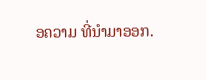ອຄວາມ ທີ່ນໍາມາອອກ.